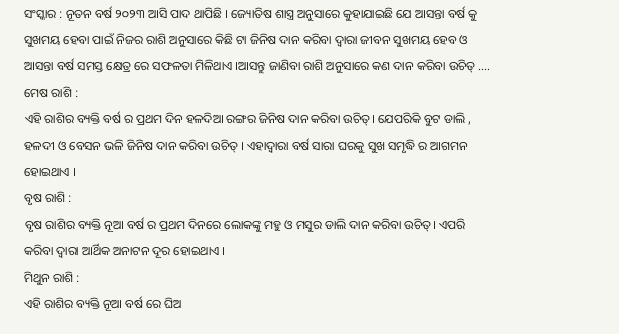ସଂସ୍କାର : ନୂତନ ବର୍ଷ ୨୦୨୩ ଆସି ପାଦ ଥାପିଛି । ଜ୍ୟୋତିଷ ଶାସ୍ତ୍ର ଅନୁସାରେ କୁହାଯାଇଛି ଯେ ଆସନ୍ତା ବର୍ଷ କୁ ସୁଖମୟ ହେବା ପାଇଁ ନିଜର ରାଶି ଅନୁସାରେ କିଛି ଟା ଜିନିଷ ଦାନ କରିବା ଦ୍ୱାରା ଜୀବନ ସୁଖମୟ ହେବ ଓ ଆସନ୍ତା ବର୍ଷ ସମସ୍ତ କ୍ଷେତ୍ର ରେ ସଫଳତା ମିଳିଥାଏ ।ଆସନ୍ତୁ ଜାଣିବା ରାଶି ଅନୁସାରେ କଣ ଦାନ କରିବା ଉଚିତ୍ ….
ମେଷ ରାଶି :
ଏହି ରାଶିର ବ୍ୟକ୍ତି ବର୍ଷ ର ପ୍ରଥମ ଦିନ ହଳଦିଆ ରଙ୍ଗର ଜିନିଷ ଦାନ କରିବା ଉଚିତ୍। ଯେପରିକି ବୁଟ ଡାଲି , ହଳଦୀ ଓ ବେସନ ଭଳି ଜିନିଷ ଦାନ କରିବା ଉଚିତ୍ । ଏହାଦ୍ବାରା ବର୍ଷ ସାରା ଘରକୁ ସୁଖ ସମୃଦ୍ଧି ର ଆଗମନ ହୋଇଥାଏ ।
ବୃଷ ରାଶି :
ବୃଷ ରାଶିର ବ୍ୟକ୍ତି ନୂଆ ବର୍ଷ ର ପ୍ରଥମ ଦିନରେ ଲୋକଙ୍କୁ ମହୁ ଓ ମସୁର ଡାଲି ଦାନ କରିବା ଉଚିତ୍। ଏପରି କରିବା ଦ୍ବାରା ଆର୍ଥିକ ଅନାଟନ ଦୂର ହୋଇଥାଏ ।
ମିଥୁନ ରାଶି :
ଏହି ରାଶିର ବ୍ୟକ୍ତି ନୂଆ ବର୍ଷ ରେ ଘିଅ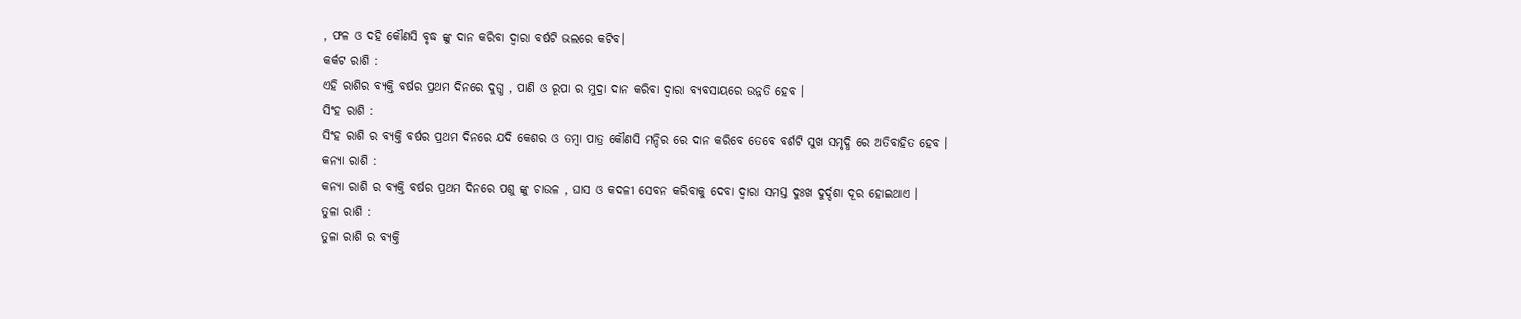, ଫଳ ଓ ଦହି କୌଣସି ବୃଦ୍ଧ ଙ୍କୁ ଦାନ କରିବା ଦ୍ୱାରା ବର୍ଷଟି ଭଲରେ କଟିବ।
କର୍କଟ ରାଶି :
ଏହି ରାଶିର ବ୍ୟକ୍ତି ବର୍ଷର ପ୍ରଥମ ଦିନରେ ଦୁଗ୍ଧ , ପାଣି ଓ ରୂପା ର ମୁଦ୍ରା ଦାନ କରିବା ଦ୍ୱାରା ବ୍ୟବସାୟରେ ଉନ୍ନତି ହେବ ।
ସିଂହ ରାଶି :
ସିଂହ ରାଶି ର ବ୍ୟକ୍ତି ବର୍ଷର ପ୍ରଥମ ଦିନରେ ଯଦି କେଶର ଓ ତମ୍ବା ପାତ୍ର କୌଣସି ମନ୍ଦିର ରେ ଦାନ କରିବେ ତେବେ ବର୍ଶଟି ସୁଖ ସମୃଦ୍ଧି ରେ ଅତିବାହିତ ହେବ ।
କନ୍ୟା ରାଶି :
କନ୍ୟା ରାଶି ର ବ୍ୟକ୍ତି ବର୍ଷର ପ୍ରଥମ ଦିନରେ ପଶୁ ଙ୍କୁ ଚାଉଳ , ଘାସ ଓ କଦଳୀ ସେବନ କରିବାକୁ ଦେବା ଦ୍ଵାରା ସମସ୍ତ ଦୁଃଖ ଦୁର୍ଦ୍ଦଶା ଦୂର ହୋଇଥାଏ ।
ତୁଳା ରାଶି :
ତୁଳା ରାଶି ର ବ୍ୟକ୍ତି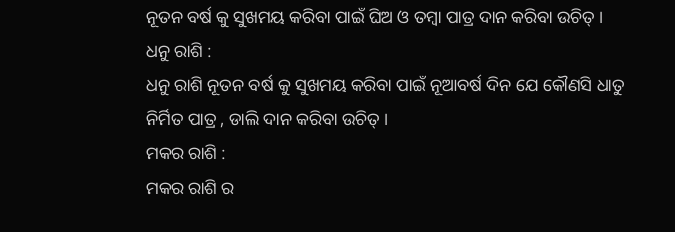ନୂତନ ବର୍ଷ କୁ ସୁଖମୟ କରିବା ପାଇଁ ଘିଅ ଓ ତମ୍ବା ପାତ୍ର ଦାନ କରିବା ଉଚିତ୍ ।
ଧନୁ ରାଶି :
ଧନୁ ରାଶି ନୂତନ ବର୍ଷ କୁ ସୁଖମୟ କରିବା ପାଇଁ ନୂଆବର୍ଷ ଦିନ ଯେ କୌଣସି ଧାତୁ ନିର୍ମିତ ପାତ୍ର , ଡାଲି ଦାନ କରିବା ଉଚିତ୍ ।
ମକର ରାଶି :
ମକର ରାଶି ର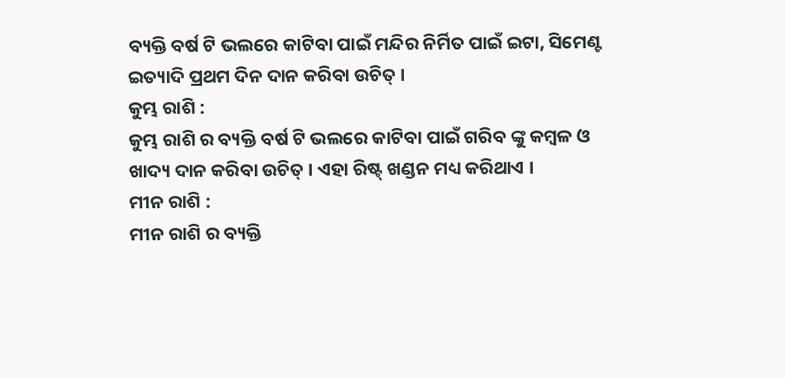ବ୍ୟକ୍ତି ବର୍ଷ ଟି ଭଲରେ କାଟିବା ପାଇଁ ମନ୍ଦିର ନିର୍ମିତ ପାଇଁ ଇଟା, ସିମେଣ୍ଟ ଇତ୍ୟାଦି ପ୍ରଥମ ଦିନ ଦାନ କରିବା ଉଚିତ୍ ।
କୁମ୍ଭ ରାଶି :
କୁମ୍ଭ ରାଶି ର ବ୍ୟକ୍ତି ବର୍ଷ ଟି ଭଲରେ କାଟିବା ପାଇଁ ଗରିବ ଙ୍କୁ କମ୍ବଳ ଓ ଖାଦ୍ୟ ଦାନ କରିବା ଉଚିତ୍ । ଏହା ରିଷ୍ଟ୍ ଖଣ୍ଡନ ମଧ୍ୟ କରିଥାଏ ।
ମୀନ ରାଶି :
ମୀନ ରାଶି ର ବ୍ୟକ୍ତି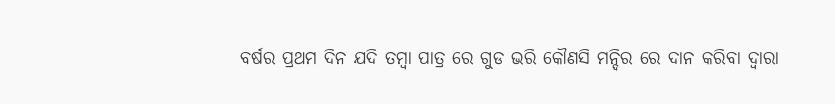ବର୍ଷର ପ୍ରଥମ ଦିନ ଯଦି ତମ୍ବା ପାତ୍ର ରେ ଗୁଡ ଭରି କୌଣସି ମନ୍ଦିର ରେ ଦାନ କରିବା ଦ୍ୱାରା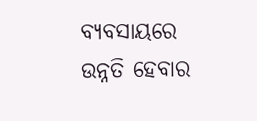ବ୍ୟବସାୟରେ ଉନ୍ନତି ହେବାର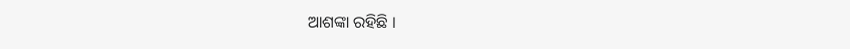ଆଶଙ୍କା ରହିଛି ।